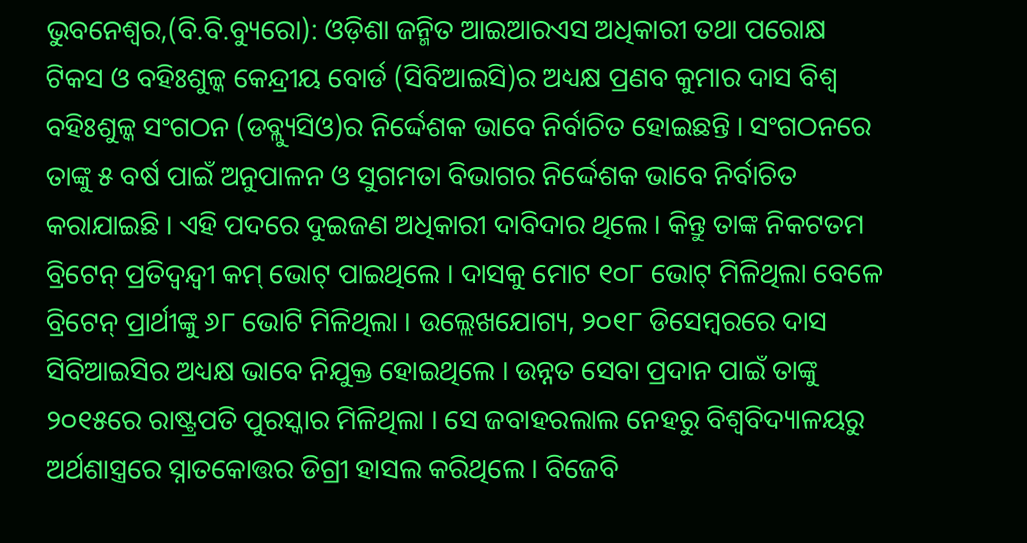ଭୁବନେଶ୍ୱର,(ବି.ବି.ବ୍ୟୁରୋ): ଓଡ଼ିଶା ଜନ୍ମିତ ଆଇଆରଏସ ଅଧିକାରୀ ତଥା ପରୋକ୍ଷ ଟିକସ ଓ ବହିଃଶୁଳ୍କ କେନ୍ଦ୍ରୀୟ ବୋର୍ଡ (ସିବିଆଇସି)ର ଅଧ୍ୟକ୍ଷ ପ୍ରଣବ କୁମାର ଦାସ ବିଶ୍ୱ ବହିଃଶୁଳ୍କ ସଂଗଠନ (ଡବ୍ଲ୍ୟୁସିଓ)ର ନିର୍ଦ୍ଦେଶକ ଭାବେ ନିର୍ବାଚିତ ହୋଇଛନ୍ତି । ସଂଗଠନରେ ତାଙ୍କୁ ୫ ବର୍ଷ ପାଇଁ ଅନୁପାଳନ ଓ ସୁଗମତା ବିଭାଗର ନିର୍ଦ୍ଦେଶକ ଭାବେ ନିର୍ବାଚିତ କରାଯାଇଛି । ଏହି ପଦରେ ଦୁଇଜଣ ଅଧିକାରୀ ଦାବିଦାର ଥିଲେ । କିନ୍ତୁ ତାଙ୍କ ନିକଟତମ ବ୍ରିଟେନ୍ ପ୍ରତିଦ୍ୱନ୍ଦ୍ୱୀ କମ୍ ଭୋଟ୍ ପାଇଥିଲେ । ଦାସକୁ ମୋଟ ୧୦୮ ଭୋଟ୍ ମିଳିଥିଲା ବେଳେ ବ୍ରିଟେନ୍ ପ୍ରାର୍ଥୀଙ୍କୁ ୬୮ ଭୋଟି ମିଳିଥିଲା । ଉଲ୍ଲେଖଯୋଗ୍ୟ, ୨୦୧୮ ଡିସେମ୍ବରରେ ଦାସ ସିବିଆଇସିର ଅଧ୍ୟକ୍ଷ ଭାବେ ନିଯୁକ୍ତ ହୋଇଥିଲେ । ଉନ୍ନତ ସେବା ପ୍ରଦାନ ପାଇଁ ତାଙ୍କୁ ୨୦୧୫ରେ ରାଷ୍ଟ୍ରପତି ପୁରସ୍କାର ମିଳିଥିଲା । ସେ ଜବାହରଲାଲ ନେହରୁ ବିଶ୍ୱବିଦ୍ୟାଳୟରୁ ଅର୍ଥଶାସ୍ତ୍ରରେ ସ୍ନାତକୋତ୍ତର ଡିଗ୍ରୀ ହାସଲ କରିଥିଲେ । ବିଜେବି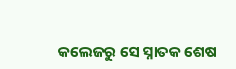କଲେଜରୁ ସେ ସ୍ନାତକ ଶେଷ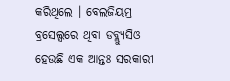କରିଥିଲେ । ବେଲଜିୟମ୍ର ବ୍ରସେଲ୍ସରେ ଥିବା ଡବ୍ଲ୍ୟୁସିଓ ହେଉଛି ଏକ ଆନ୍ତଃ ସରକାରୀ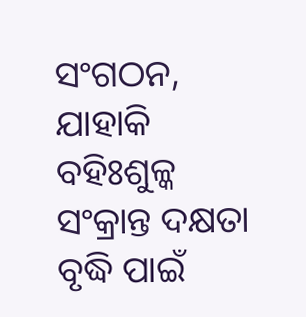ସଂଗଠନ, ଯାହାକି ବହିଃଶୁଳ୍କ ସଂକ୍ରାନ୍ତ ଦକ୍ଷତା ବୃଦ୍ଧି ପାଇଁ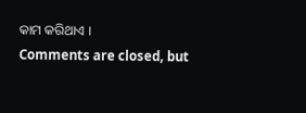କାମ କରିଥାଏ ।
Comments are closed, but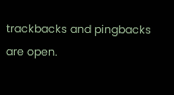trackbacks and pingbacks are open.